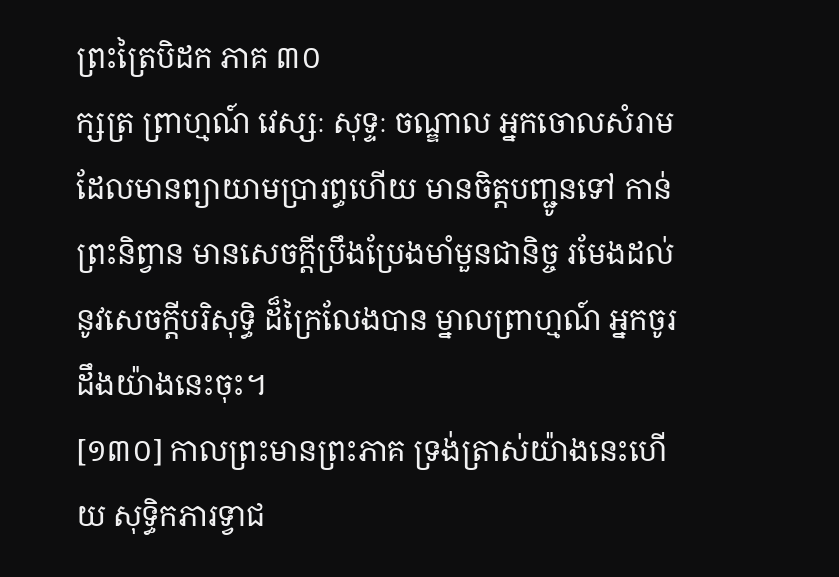ព្រះត្រៃបិដក ភាគ ៣០
ក្សត្រ ព្រាហ្មណ៍ វេស្សៈ សុទ្ទៈ ចណ្ឌាល អ្នកចោលសំរាម ដែលមានព្យាយាមប្រារព្ធហើយ មានចិត្តបញ្ជូនទៅ កាន់ព្រះនិព្វាន មានសេចក្តីប្រឹងប្រែងមាំមួនជានិច្ច រមែងដល់នូវសេចក្តីបរិសុទ្ធិ ដ៏ក្រៃលែងបាន ម្នាលព្រាហ្មណ៍ អ្នកចូរដឹងយ៉ាងនេះចុះ។
[១៣០] កាលព្រះមានព្រះភាគ ទ្រង់ត្រាស់យ៉ាងនេះហើយ សុទ្ធិកភារទ្វាជ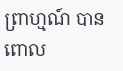ព្រាហ្មណ៍ បានពោល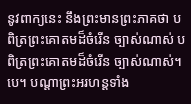នូវពាក្យនេះ នឹងព្រះមានព្រះភាគថា បពិត្រព្រះគោតមដ៏ចំរើន ច្បាស់ណាស់ បពិត្រព្រះគោតមដ៏ចំរើន ច្បាស់ណាស់។បេ។ បណ្តាព្រះអរហន្តទាំង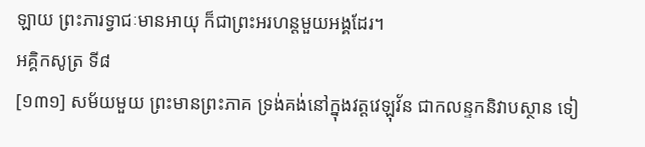ឡាយ ព្រះភារទ្វាជៈមានអាយុ ក៏ជាព្រះអរហន្តមួយអង្គដែរ។
អគ្គិកសូត្រ ទី៨
[១៣១] សម័យមួយ ព្រះមានព្រះភាគ ទ្រង់គង់នៅក្នុងវត្តវេឡុវ័ន ជាកលន្ទកនិវាបស្ថាន ទៀ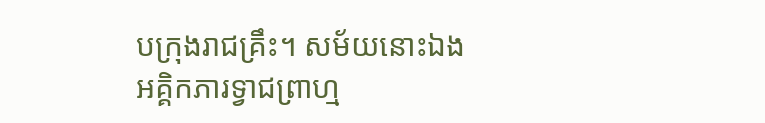បក្រុងរាជគ្រឹះ។ សម័យនោះឯង អគ្គិកភារទ្វាជព្រាហ្ម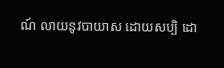ណ៍ លាយនូវបាយាស ដោយសប្បិ ដោ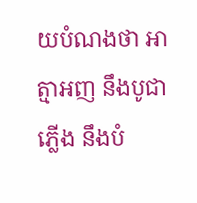យបំណងថា អាត្មាអញ នឹងបូជាភ្លើង នឹងបំ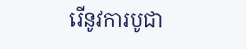រើនូវការបូជា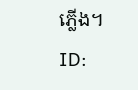ភ្លើង។
ID: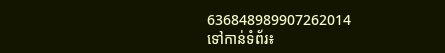636848989907262014
ទៅកាន់ទំព័រ៖